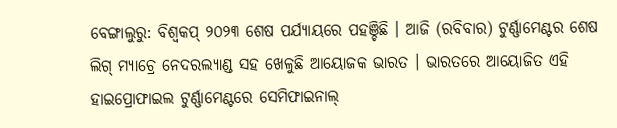ବେଙ୍ଗାଲୁରୁ: ବିଶ୍ବକପ୍ ୨୦୨୩ ଶେଷ ପର୍ଯ୍ୟାୟରେ ପହଞ୍ଚିଛି । ଆଜି (ରବିବାର) ଟୁର୍ଣ୍ଣାମେଣ୍ଟର ଶେଷ ଲିଗ୍ ମ୍ୟାଚ୍ରେ ନେଦରଲ୍ୟାଣ୍ଡ ସହ ଖେଳୁଛି ଆୟୋଜକ ଭାରତ । ଭାରତରେ ଆୟୋଜିତ ଏହି ହାଇପ୍ରୋଫାଇଲ ଟୁର୍ଣ୍ଣାମେଣ୍ଟରେ ସେମିଫାଇନାଲ୍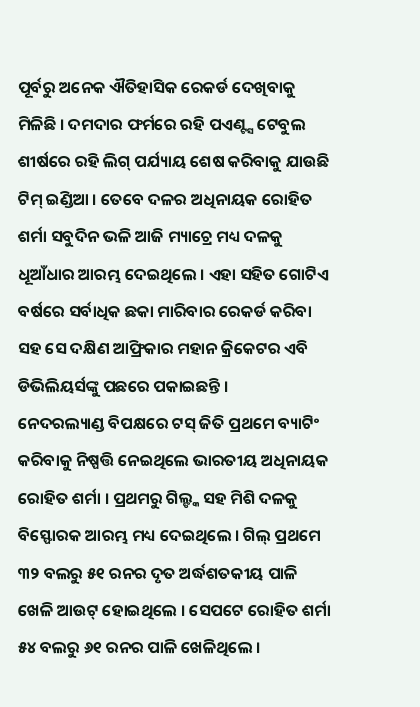ପୂର୍ବରୁ ଅନେକ ଐତିହାସିକ ରେକର୍ଡ ଦେଖିବାକୁ ମିଳିଛି । ଦମଦାର ଫର୍ମରେ ରହି ପଏଣ୍ଟ୍ସ ଟେବୁଲ ଶୀର୍ଷରେ ରହି ଲିଗ୍ ପର୍ଯ୍ୟାୟ ଶେଷ କରିବାକୁ ଯାଉଛି ଟିମ୍ ଇଣ୍ଡିଆ । ତେବେ ଦଳର ଅଧିନାୟକ ରୋହିତ ଶର୍ମା ସବୁଦିନ ଭଳି ଆଜି ମ୍ୟାଚ୍ରେ ମଧ୍ୟ ଦଳକୁ ଧୂଆଁଧାର ଆରମ୍ଭ ଦେଇଥିଲେ । ଏହା ସହିତ ଗୋଟିଏ ବର୍ଷରେ ସର୍ବାଧିକ ଛକା ମାରିବାର ରେକର୍ଡ କରିବା ସହ ସେ ଦକ୍ଷିଣ ଆଫ୍ରିକାର ମହାନ କ୍ରିକେଟର ଏବି ଡିଭିଲିୟର୍ସଙ୍କୁ ପଛରେ ପକାଇଛନ୍ତି ।
ନେଦରଲ୍ୟାଣ୍ଡ ବିପକ୍ଷରେ ଟସ୍ ଜିତି ପ୍ରଥମେ ବ୍ୟାଟିଂ କରିବାକୁ ନିଷ୍ପତ୍ତି ନେଇଥିଲେ ଭାରତୀୟ ଅଧିନାୟକ ରୋହିତ ଶର୍ମା । ପ୍ରଥମରୁ ଗିଲ୍ଙ୍କ ସହ ମିଶି ଦଳକୁ ବିସ୍ଫୋରକ ଆରମ୍ଭ ମଧ୍ୟ ଦେଇଥିଲେ । ଗିଲ୍ ପ୍ରଥମେ ୩୨ ବଲରୁ ୫୧ ରନର ଦୃତ ଅର୍ଦ୍ଧଶତକୀୟ ପାଳି ଖେଳି ଆଉଟ୍ ହୋଇଥିଲେ । ସେପଟେ ରୋହିତ ଶର୍ମା ୫୪ ବଲରୁ ୬୧ ରନର ପାଳି ଖେଳିଥିଲେ ।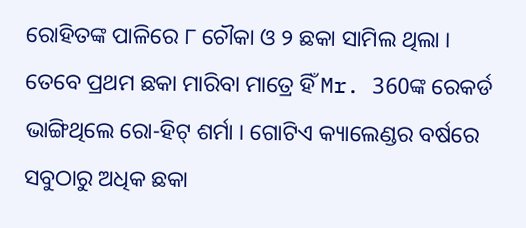ରୋହିତଙ୍କ ପାଳିରେ ୮ ଚୌକା ଓ ୨ ଛକା ସାମିଲ ଥିଲା । ତେବେ ପ୍ରଥମ ଛକା ମାରିବା ମାତ୍ରେ ହିଁ Mr. 360ଙ୍କ ରେକର୍ଡ ଭାଙ୍ଗିଥିଲେ ରୋ-ହିଟ୍ ଶର୍ମା । ଗୋଟିଏ କ୍ୟାଲେଣ୍ଡର ବର୍ଷରେ ସବୁଠାରୁ ଅଧିକ ଛକା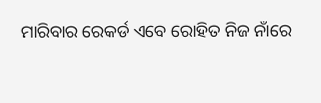ମାରିବାର ରେକର୍ଡ ଏବେ ରୋହିତ ନିଜ ନାଁରେ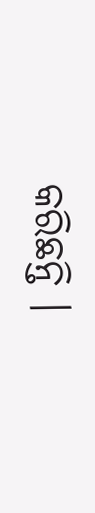କରିଛନ୍ତି ।